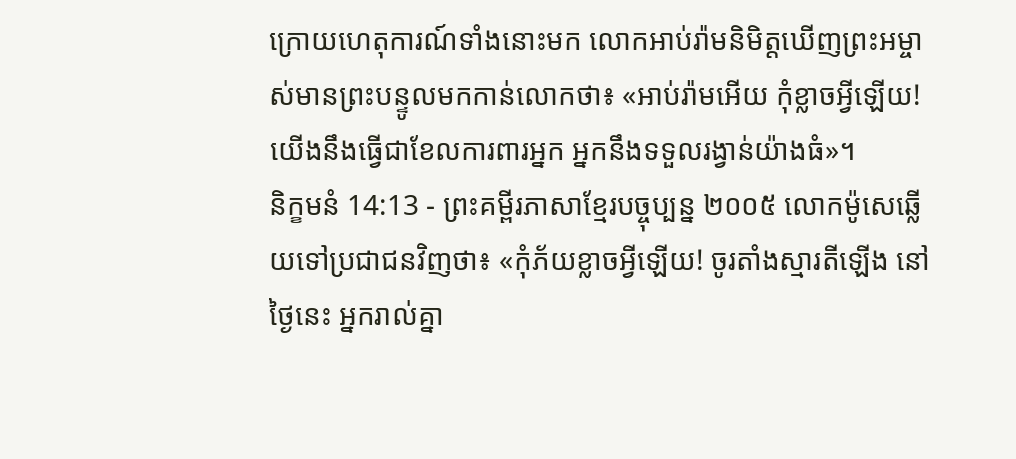ក្រោយហេតុការណ៍ទាំងនោះមក លោកអាប់រ៉ាមនិមិត្តឃើញព្រះអម្ចាស់មានព្រះបន្ទូលមកកាន់លោកថា៖ «អាប់រ៉ាមអើយ កុំខ្លាចអ្វីឡើយ! យើងនឹងធ្វើជាខែលការពារអ្នក អ្នកនឹងទទួលរង្វាន់យ៉ាងធំ»។
និក្ខមនំ 14:13 - ព្រះគម្ពីរភាសាខ្មែរបច្ចុប្បន្ន ២០០៥ លោកម៉ូសេឆ្លើយទៅប្រជាជនវិញថា៖ «កុំភ័យខ្លាចអ្វីឡើយ! ចូរតាំងស្មារតីឡើង នៅថ្ងៃនេះ អ្នករាល់គ្នា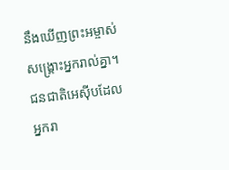នឹងឃើញព្រះអម្ចាស់សង្គ្រោះអ្នករាល់គ្នា។ ជនជាតិអេស៊ីបដែលអ្នករា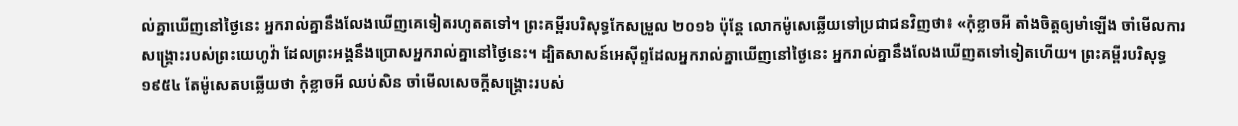ល់គ្នាឃើញនៅថ្ងៃនេះ អ្នករាល់គ្នានឹងលែងឃើញគេទៀតរហូតតទៅ។ ព្រះគម្ពីរបរិសុទ្ធកែសម្រួល ២០១៦ ប៉ុន្ដែ លោកម៉ូសេឆ្លើយទៅប្រជាជនវិញថា៖ «កុំខ្លាចអី តាំងចិត្តឲ្យមាំឡើង ចាំមើលការសង្គ្រោះរបស់ព្រះយេហូវ៉ា ដែលព្រះអង្គនឹងប្រោសអ្នករាល់គ្នានៅថ្ងៃនេះ។ ដ្បិតសាសន៍អេស៊ីព្ទដែលអ្នករាល់គ្នាឃើញនៅថ្ងៃនេះ អ្នករាល់គ្នានឹងលែងឃើញតទៅទៀតហើយ។ ព្រះគម្ពីរបរិសុទ្ធ ១៩៥៤ តែម៉ូសេតបឆ្លើយថា កុំខ្លាចអី ឈប់សិន ចាំមើលសេចក្ដីសង្គ្រោះរបស់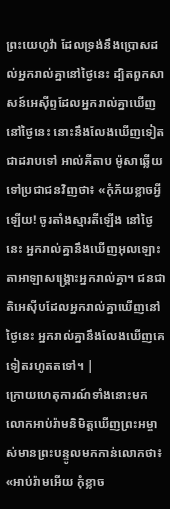ព្រះយេហូវ៉ា ដែលទ្រង់នឹងប្រោសដល់អ្នករាល់គ្នានៅថ្ងៃនេះ ដ្បិតពួកសាសន៍អេស៊ីព្ទដែលអ្នករាល់គ្នាឃើញនៅថ្ងៃនេះ នោះនឹងលែងឃើញទៀតជាដរាបទៅ អាល់គីតាប ម៉ូសាឆ្លើយទៅប្រជាជនវិញថា៖ «កុំភ័យខ្លាចអ្វីឡើយ! ចូរតាំងស្មារតីឡើង នៅថ្ងៃនេះ អ្នករាល់គ្នានឹងឃើញអុលឡោះតាអាឡាសង្គ្រោះអ្នករាល់គ្នា។ ជនជាតិអេស៊ីបដែលអ្នករាល់គ្នាឃើញនៅថ្ងៃនេះ អ្នករាល់គ្នានឹងលែងឃើញគេទៀតរហូតតទៅ។ |
ក្រោយហេតុការណ៍ទាំងនោះមក លោកអាប់រ៉ាមនិមិត្តឃើញព្រះអម្ចាស់មានព្រះបន្ទូលមកកាន់លោកថា៖ «អាប់រ៉ាមអើយ កុំខ្លាច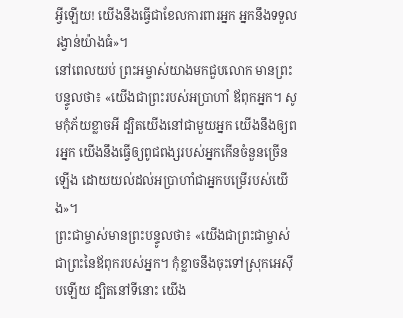អ្វីឡើយ! យើងនឹងធ្វើជាខែលការពារអ្នក អ្នកនឹងទទួលរង្វាន់យ៉ាងធំ»។
នៅពេលយប់ ព្រះអម្ចាស់យាងមកជួបលោក មានព្រះបន្ទូលថា៖ «យើងជាព្រះរបស់អប្រាហាំ ឪពុកអ្នក។ សូមកុំភ័យខ្លាចអី ដ្បិតយើងនៅជាមួយអ្នក យើងនឹងឲ្យពរអ្នក យើងនឹងធ្វើឲ្យពូជពង្សរបស់អ្នកកើនចំនួនច្រើនឡើង ដោយយល់ដល់អប្រាហាំជាអ្នកបម្រើរបស់យើង»។
ព្រះជាម្ចាស់មានព្រះបន្ទូលថា៖ «យើងជាព្រះជាម្ចាស់ ជាព្រះនៃឪពុករបស់អ្នក។ កុំខ្លាចនឹងចុះទៅស្រុកអេស៊ីបឡើយ ដ្បិតនៅទីនោះ យើង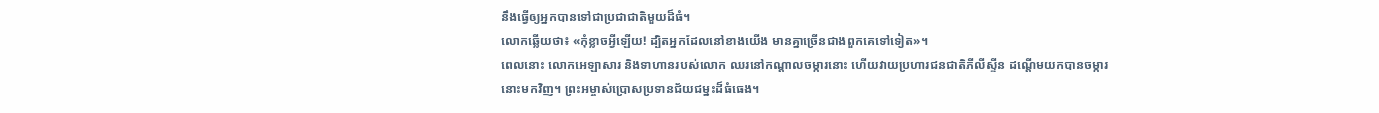នឹងធ្វើឲ្យអ្នកបានទៅជាប្រជាជាតិមួយដ៏ធំ។
លោកឆ្លើយថា៖ «កុំខ្លាចអ្វីឡើយ! ដ្បិតអ្នកដែលនៅខាងយើង មានគ្នាច្រើនជាងពួកគេទៅទៀត»។
ពេលនោះ លោកអេឡាសារ និងទាហានរបស់លោក ឈរនៅកណ្ដាលចម្ការនោះ ហើយវាយប្រហារជនជាតិភីលីស្ទីន ដណ្ដើមយកបានចម្ការនោះមកវិញ។ ព្រះអម្ចាស់ប្រោសប្រទានជ័យជម្នះដ៏ធំធេង។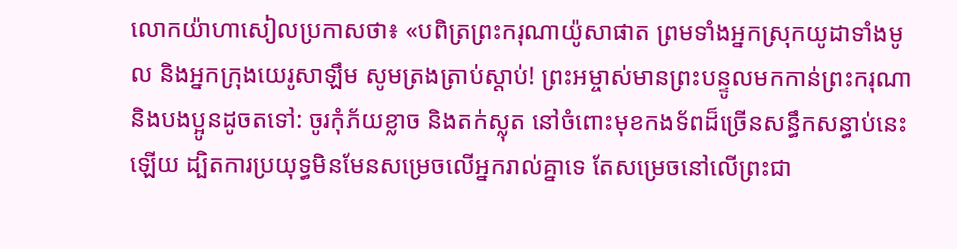លោកយ៉ាហាសៀលប្រកាសថា៖ «បពិត្រព្រះករុណាយ៉ូសាផាត ព្រមទាំងអ្នកស្រុកយូដាទាំងមូល និងអ្នកក្រុងយេរូសាឡឹម សូមត្រងត្រាប់ស្ដាប់! ព្រះអម្ចាស់មានព្រះបន្ទូលមកកាន់ព្រះករុណា និងបងប្អូនដូចតទៅ: ចូរកុំភ័យខ្លាច និងតក់ស្លុត នៅចំពោះមុខកងទ័ពដ៏ច្រើនសន្ធឹកសន្ធាប់នេះឡើយ ដ្បិតការប្រយុទ្ធមិនមែនសម្រេចលើអ្នករាល់គ្នាទេ តែសម្រេចនៅលើព្រះជា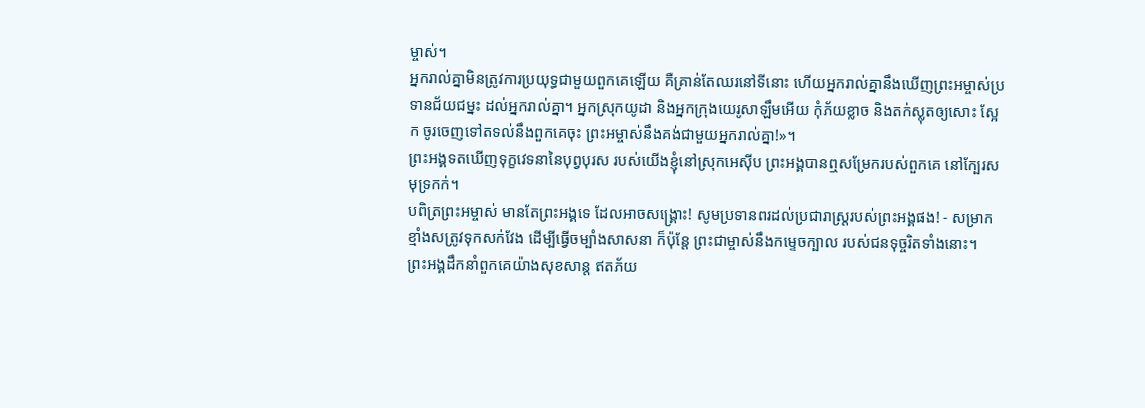ម្ចាស់។
អ្នករាល់គ្នាមិនត្រូវការប្រយុទ្ធជាមួយពួកគេឡើយ គឺគ្រាន់តែឈរនៅទីនោះ ហើយអ្នករាល់គ្នានឹងឃើញព្រះអម្ចាស់ប្រទានជ័យជម្នះ ដល់អ្នករាល់គ្នា។ អ្នកស្រុកយូដា និងអ្នកក្រុងយេរូសាឡឹមអើយ កុំភ័យខ្លាច និងតក់ស្លុតឲ្យសោះ ស្អែក ចូរចេញទៅតទល់នឹងពួកគេចុះ ព្រះអម្ចាស់នឹងគង់ជាមួយអ្នករាល់គ្នា!»។
ព្រះអង្គទតឃើញទុក្ខវេទនានៃបុព្វបុរស របស់យើងខ្ញុំនៅស្រុកអេស៊ីប ព្រះអង្គបានឮសម្រែករបស់ពួកគេ នៅក្បែរសមុទ្រកក់។
បពិត្រព្រះអម្ចាស់ មានតែព្រះអង្គទេ ដែលអាចសង្គ្រោះ! សូមប្រទានពរដល់ប្រជារាស្ត្ររបស់ព្រះអង្គផង! - សម្រាក
ខ្មាំងសត្រូវទុកសក់វែង ដើម្បីធ្វើចម្បាំងសាសនា ក៏ប៉ុន្តែ ព្រះជាម្ចាស់នឹងកម្ទេចក្បាល របស់ជនទុច្ចរិតទាំងនោះ។
ព្រះអង្គដឹកនាំពួកគេយ៉ាងសុខសាន្ត ឥតភ័យ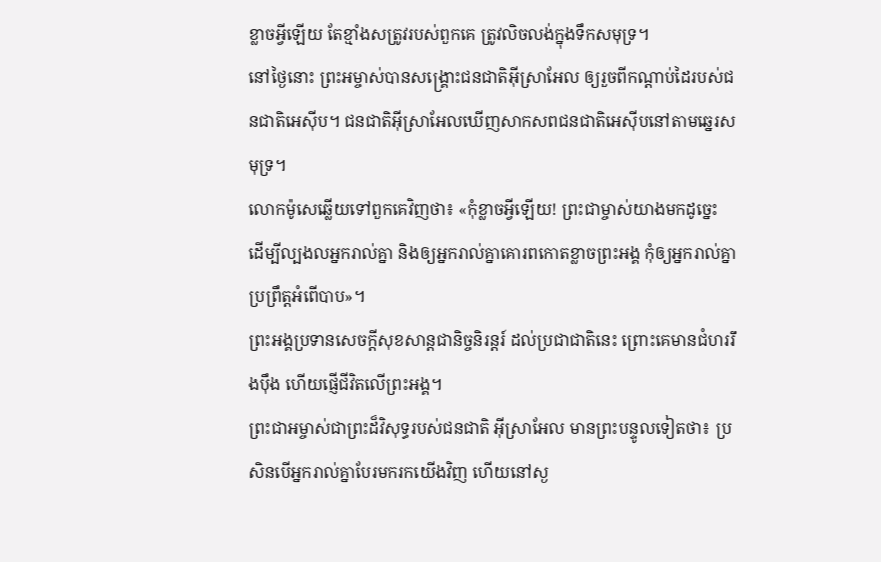ខ្លាចអ្វីឡើយ តែខ្មាំងសត្រូវរបស់ពួកគេ ត្រូវលិចលង់ក្នុងទឹកសមុទ្រ។
នៅថ្ងៃនោះ ព្រះអម្ចាស់បានសង្គ្រោះជនជាតិអ៊ីស្រាអែល ឲ្យរួចពីកណ្ដាប់ដៃរបស់ជនជាតិអេស៊ីប។ ជនជាតិអ៊ីស្រាអែលឃើញសាកសពជនជាតិអេស៊ីបនៅតាមឆ្នេរសមុទ្រ។
លោកម៉ូសេឆ្លើយទៅពួកគេវិញថា៖ «កុំខ្លាចអ្វីឡើយ! ព្រះជាម្ចាស់យាងមកដូច្នេះ ដើម្បីល្បងលអ្នករាល់គ្នា និងឲ្យអ្នករាល់គ្នាគោរពកោតខ្លាចព្រះអង្គ កុំឲ្យអ្នករាល់គ្នាប្រព្រឹត្តអំពើបាប»។
ព្រះអង្គប្រទានសេចក្ដីសុខសាន្តជានិច្ចនិរន្តរ៍ ដល់ប្រជាជាតិនេះ ព្រោះគេមានជំហររឹងប៉ឹង ហើយផ្ញើជីវិតលើព្រះអង្គ។
ព្រះជាអម្ចាស់ជាព្រះដ៏វិសុទ្ធរបស់ជនជាតិ អ៊ីស្រាអែល មានព្រះបន្ទូលទៀតថា៖ ប្រសិនបើអ្នករាល់គ្នាបែរមករកយើងវិញ ហើយនៅស្ង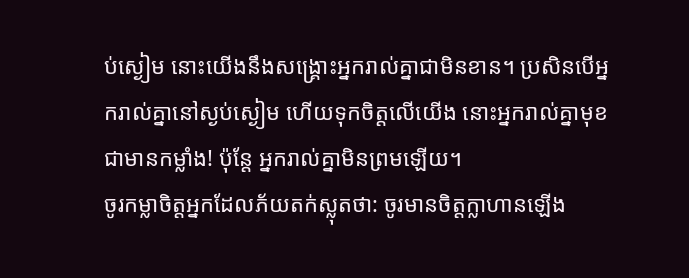ប់ស្ងៀម នោះយើងនឹងសង្គ្រោះអ្នករាល់គ្នាជាមិនខាន។ ប្រសិនបើអ្នករាល់គ្នានៅស្ងប់ស្ងៀម ហើយទុកចិត្តលើយើង នោះអ្នករាល់គ្នាមុខជាមានកម្លាំង! ប៉ុន្តែ អ្នករាល់គ្នាមិនព្រមឡើយ។
ចូរកម្លាចិត្តអ្នកដែលភ័យតក់ស្លុតថា: ចូរមានចិត្តក្លាហានឡើង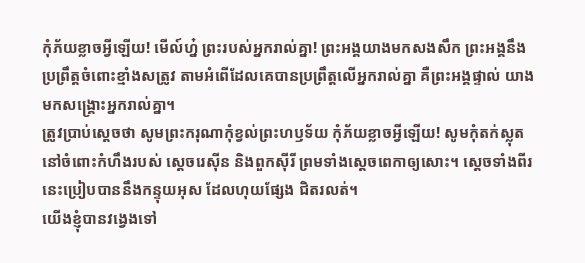កុំភ័យខ្លាចអ្វីឡើយ! មើល៍ហ្ន៎ ព្រះរបស់អ្នករាល់គ្នា! ព្រះអង្គយាងមកសងសឹក ព្រះអង្គនឹងប្រព្រឹត្តចំពោះខ្មាំងសត្រូវ តាមអំពើដែលគេបានប្រព្រឹត្តលើអ្នករាល់គ្នា គឺព្រះអង្គផ្ទាល់ យាងមកសង្គ្រោះអ្នករាល់គ្នា។
ត្រូវប្រាប់ស្ដេចថា សូមព្រះករុណាកុំខ្វល់ព្រះហឫទ័យ កុំភ័យខ្លាចអ្វីឡើយ! សូមកុំតក់ស្លុត នៅចំពោះកំហឹងរបស់ ស្ដេចរេស៊ីន និងពួកស៊ីរី ព្រមទាំងស្ដេចពេកាឲ្យសោះ។ ស្ដេចទាំងពីរនេះប្រៀបបាននឹងកន្ទុយអុស ដែលហុយផ្សែង ជិតរលត់។
យើងខ្ញុំបានវង្វេងទៅ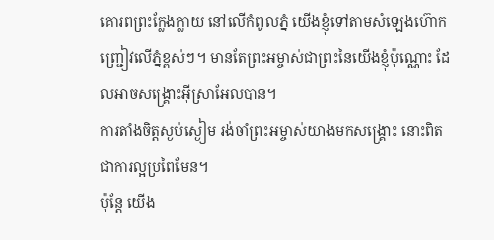គោរពព្រះក្លែងក្លាយ នៅលើកំពូលភ្នំ យើងខ្ញុំទៅតាមសំឡេងហ៊ោកញ្ជ្រៀវលើភ្នំខ្ពស់ៗ។ មានតែព្រះអម្ចាស់ជាព្រះនៃយើងខ្ញុំប៉ុណ្ណោះ ដែលអាចសង្គ្រោះអ៊ីស្រាអែលបាន។
ការតាំងចិត្តស្ងប់ស្ងៀម រង់ចាំព្រះអម្ចាស់យាងមកសង្គ្រោះ នោះពិតជាការល្អប្រពៃមែន។
ប៉ុន្តែ យើង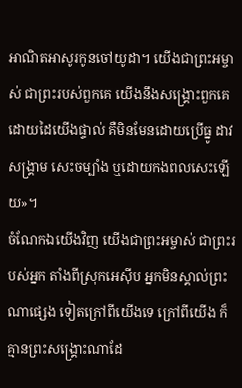អាណិតអាសូរកូនចៅយូដា។ យើងជាព្រះអម្ចាស់ ជាព្រះរបស់ពួកគេ យើងនឹងសង្គ្រោះពួកគេដោយដៃយើងផ្ទាល់ គឺមិនមែនដោយប្រើធ្នូ ដាវ សង្គ្រាម សេះចម្បាំង ឬដោយកងពលសេះឡើយ»។
ចំណែកឯយើងវិញ យើងជាព្រះអម្ចាស់ ជាព្រះរបស់អ្នក តាំងពីស្រុកអេស៊ីប អ្នកមិនស្គាល់ព្រះណាផ្សេង ទៀតក្រៅពីយើងទេ ក្រៅពីយើង ក៏គ្មានព្រះសង្គ្រោះណាដែ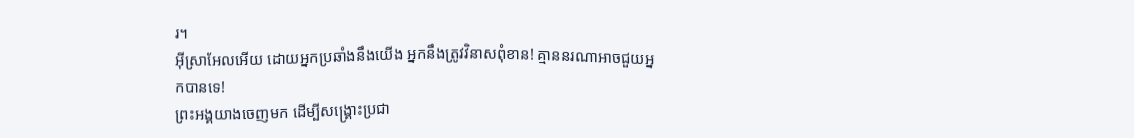រ។
អ៊ីស្រាអែលអើយ ដោយអ្នកប្រឆាំងនឹងយើង អ្នកនឹងត្រូវវិនាសពុំខាន! គ្មាននរណាអាចជួយអ្នកបានទេ!
ព្រះអង្គយាងចេញមក ដើម្បីសង្គ្រោះប្រជា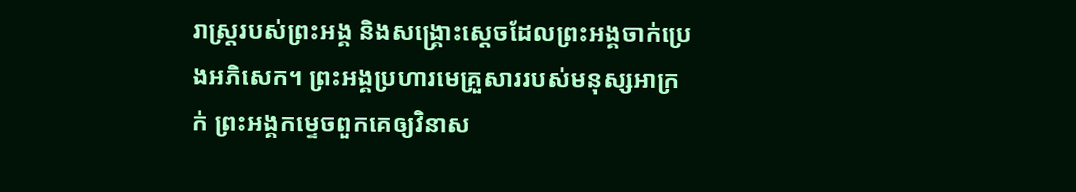រាស្ត្ររបស់ព្រះអង្គ និងសង្គ្រោះស្ដេចដែលព្រះអង្គចាក់ប្រេងអភិសេក។ ព្រះអង្គប្រហារមេគ្រួសាររបស់មនុស្សអាក្រក់ ព្រះអង្គកម្ទេចពួកគេឲ្យវិនាស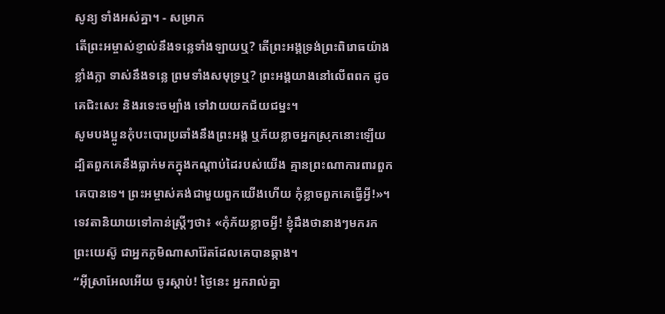សូន្យ ទាំងអស់គ្នា។ - សម្រាក
តើព្រះអម្ចាស់ខ្ញាល់នឹងទន្លេទាំងឡាយឬ? តើព្រះអង្គទ្រង់ព្រះពិរោធយ៉ាងខ្លាំងក្លា ទាស់នឹងទន្លេ ព្រមទាំងសមុទ្រឬ? ព្រះអង្គយាងនៅលើពពក ដូចគេជិះសេះ និងរទេះចម្បាំង ទៅវាយយកជ័យជម្នះ។
សូមបងប្អូនកុំបះបោរប្រឆាំងនឹងព្រះអង្គ ឬភ័យខ្លាចអ្នកស្រុកនោះឡើយ ដ្បិតពួកគេនឹងធ្លាក់មកក្នុងកណ្ដាប់ដៃរបស់យើង គ្មានព្រះណាការពារពួកគេបានទេ។ ព្រះអម្ចាស់គង់ជាមួយពួកយើងហើយ កុំខ្លាចពួកគេធ្វើអ្វី!»។
ទេវតានិយាយទៅកាន់ស្ត្រីៗថា៖ «កុំភ័យខ្លាចអ្វី! ខ្ញុំដឹងថានាងៗមករកព្រះយេស៊ូ ជាអ្នកភូមិណាសារ៉ែតដែលគេបានឆ្កាង។
“អ៊ីស្រាអែលអើយ ចូរស្ដាប់! ថ្ងៃនេះ អ្នករាល់គ្នា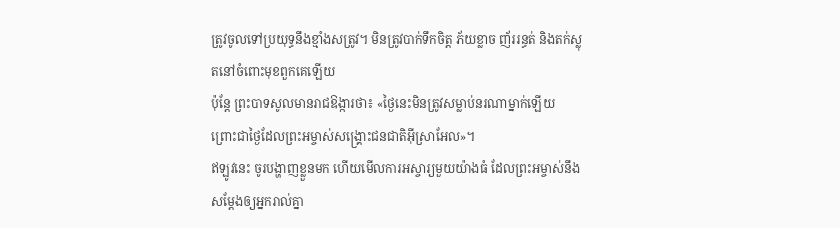ត្រូវចូលទៅប្រយុទ្ធនឹងខ្មាំងសត្រូវ។ មិនត្រូវបាក់ទឹកចិត្ត ភ័យខ្លាច ញ័ររន្ធត់ និងតក់ស្លុតនៅចំពោះមុខពួកគេឡើយ
ប៉ុន្តែ ព្រះបាទសូលមានរាជឱង្ការថា៖ «ថ្ងៃនេះមិនត្រូវសម្លាប់នរណាម្នាក់ឡើយ ព្រោះជាថ្ងៃដែលព្រះអម្ចាស់សង្គ្រោះជនជាតិអ៊ីស្រាអែល»។
ឥឡូវនេះ ចូរបង្ហាញខ្លួនមក ហើយមើលការអស្ចារ្យមួយយ៉ាងធំ ដែលព្រះអម្ចាស់នឹងសម្តែងឲ្យអ្នករាល់គ្នា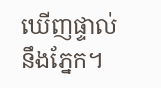ឃើញផ្ទាល់នឹងភ្នែក។